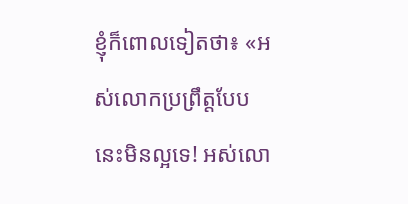ខ្ញុំក៏ពោលទៀតថា៖ «អស់លោកប្រព្រឹត្តបែបនេះមិនល្អទេ! អស់លោ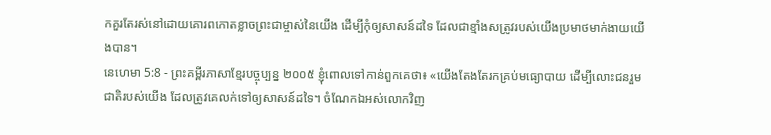កគួរតែរស់នៅដោយគោរពកោតខ្លាចព្រះជាម្ចាស់នៃយើង ដើម្បីកុំឲ្យសាសន៍ដទៃ ដែលជាខ្មាំងសត្រូវរបស់យើងប្រមាថមាក់ងាយយើងបាន។
នេហេមា 5:8 - ព្រះគម្ពីរភាសាខ្មែរបច្ចុប្បន្ន ២០០៥ ខ្ញុំពោលទៅកាន់ពួកគេថា៖ «យើងតែងតែរកគ្រប់មធ្យោបាយ ដើម្បីលោះជនរួមជាតិរបស់យើង ដែលត្រូវគេលក់ទៅឲ្យសាសន៍ដទៃ។ ចំណែកឯអស់លោកវិញ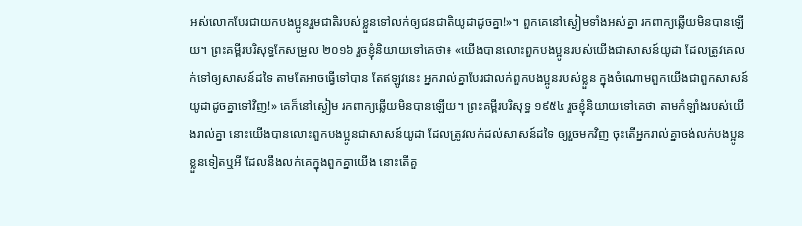អស់លោកបែរជាយកបងប្អូនរួមជាតិរបស់ខ្លួនទៅលក់ឲ្យជនជាតិយូដាដូចគ្នា!»។ ពួកគេនៅស្ងៀមទាំងអស់គ្នា រកពាក្យឆ្លើយមិនបានឡើយ។ ព្រះគម្ពីរបរិសុទ្ធកែសម្រួល ២០១៦ រួចខ្ញុំនិយាយទៅគេថា៖ «យើងបានលោះពួកបងប្អូនរបស់យើងជាសាសន៍យូដា ដែលត្រូវគេលក់ទៅឲ្យសាសន៍ដទៃ តាមតែអាចធ្វើទៅបាន តែឥឡូវនេះ អ្នករាល់គ្នាបែរជាលក់ពួកបងប្អូនរបស់ខ្លួន ក្នុងចំណោមពួកយើងជាពួកសាសន៍យូដាដូចគ្នាទៅវិញ!» គេក៏នៅស្ងៀម រកពាក្យឆ្លើយមិនបានឡើយ។ ព្រះគម្ពីរបរិសុទ្ធ ១៩៥៤ រួចខ្ញុំនិយាយទៅគេថា តាមកំឡាំងរបស់យើងរាល់គ្នា នោះយើងបានលោះពួកបងប្អូនជាសាសន៍យូដា ដែលត្រូវលក់ដល់សាសន៍ដទៃ ឲ្យរួចមកវិញ ចុះតើអ្នករាល់គ្នាចង់លក់បងប្អូនខ្លួនទៀតឬអី ដែលនឹងលក់គេក្នុងពួកគ្នាយើង នោះតើគួ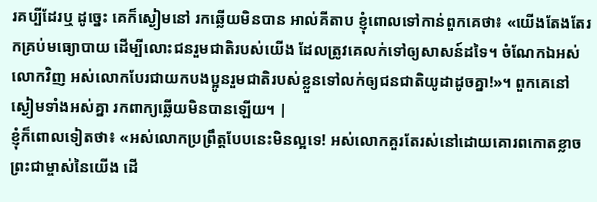រគប្បីដែរឬ ដូច្នេះ គេក៏ស្ងៀមនៅ រកឆ្លើយមិនបាន អាល់គីតាប ខ្ញុំពោលទៅកាន់ពួកគេថា៖ «យើងតែងតែរកគ្រប់មធ្យោបាយ ដើម្បីលោះជនរួមជាតិរបស់យើង ដែលត្រូវគេលក់ទៅឲ្យសាសន៍ដទៃ។ ចំណែកឯអស់លោកវិញ អស់លោកបែរជាយកបងប្អូនរួមជាតិរបស់ខ្លួនទៅលក់ឲ្យជនជាតិយូដាដូចគ្នា!»។ ពួកគេនៅស្ងៀមទាំងអស់គ្នា រកពាក្យឆ្លើយមិនបានឡើយ។ |
ខ្ញុំក៏ពោលទៀតថា៖ «អស់លោកប្រព្រឹត្តបែបនេះមិនល្អទេ! អស់លោកគួរតែរស់នៅដោយគោរពកោតខ្លាចព្រះជាម្ចាស់នៃយើង ដើ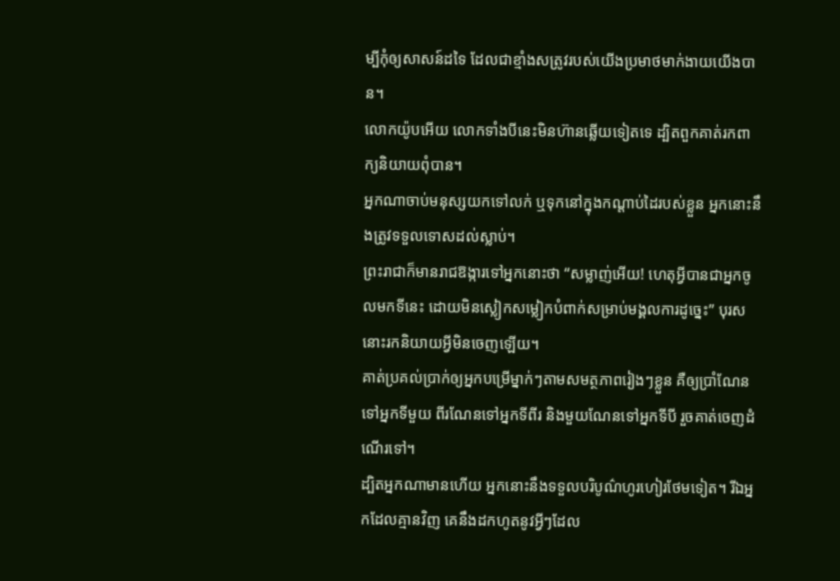ម្បីកុំឲ្យសាសន៍ដទៃ ដែលជាខ្មាំងសត្រូវរបស់យើងប្រមាថមាក់ងាយយើងបាន។
លោកយ៉ូបអើយ លោកទាំងបីនេះមិនហ៊ានឆ្លើយទៀតទេ ដ្បិតពួកគាត់រកពាក្យនិយាយពុំបាន។
អ្នកណាចាប់មនុស្សយកទៅលក់ ឬទុកនៅក្នុងកណ្ដាប់ដៃរបស់ខ្លួន អ្នកនោះនឹងត្រូវទទួលទោសដល់ស្លាប់។
ព្រះរាជាក៏មានរាជឱង្ការទៅអ្នកនោះថា “សម្លាញ់អើយ! ហេតុអ្វីបានជាអ្នកចូលមកទីនេះ ដោយមិនស្លៀកសម្លៀកបំពាក់សម្រាប់មង្គលការដូច្នេះ” បុរសនោះរកនិយាយអ្វីមិនចេញឡើយ។
គាត់ប្រគល់ប្រាក់ឲ្យអ្នកបម្រើម្នាក់ៗតាមសមត្ថភាពរៀងៗខ្លួន គឺឲ្យប្រាំណែន ទៅអ្នកទីមួយ ពីរណែនទៅអ្នកទីពីរ និងមួយណែនទៅអ្នកទីបី រួចគាត់ចេញដំណើរទៅ។
ដ្បិតអ្នកណាមានហើយ អ្នកនោះនឹងទទួលបរិបូណ៌ហូរហៀរថែមទៀត។ រីឯអ្នកដែលគ្មានវិញ គេនឹងដកហូតនូវអ្វីៗដែល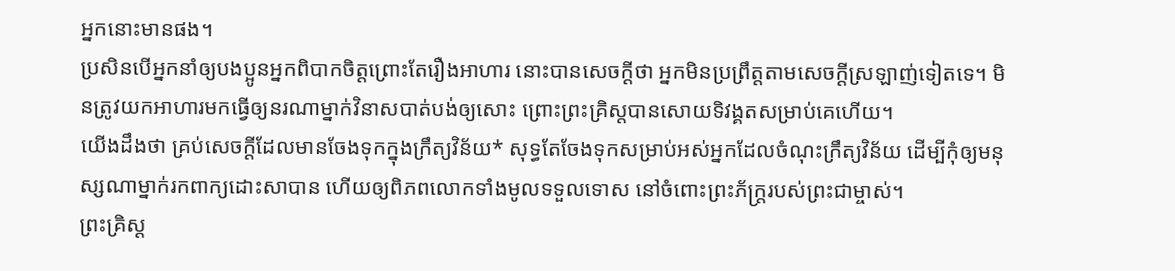អ្នកនោះមានផង។
ប្រសិនបើអ្នកនាំឲ្យបងប្អូនអ្នកពិបាកចិត្តព្រោះតែរឿងអាហារ នោះបានសេចក្ដីថា អ្នកមិនប្រព្រឹត្តតាមសេចក្ដីស្រឡាញ់ទៀតទេ។ មិនត្រូវយកអាហារមកធ្វើឲ្យនរណាម្នាក់វិនាសបាត់បង់ឲ្យសោះ ព្រោះព្រះគ្រិស្តបានសោយទិវង្គតសម្រាប់គេហើយ។
យើងដឹងថា គ្រប់សេចក្ដីដែលមានចែងទុកក្នុងក្រឹត្យវិន័យ* សុទ្ធតែចែងទុកសម្រាប់អស់អ្នកដែលចំណុះក្រឹត្យវិន័យ ដើម្បីកុំឲ្យមនុស្សណាម្នាក់រកពាក្យដោះសាបាន ហើយឲ្យពិភពលោកទាំងមូលទទួលទោស នៅចំពោះព្រះភ័ក្ត្ររបស់ព្រះជាម្ចាស់។
ព្រះគ្រិស្ត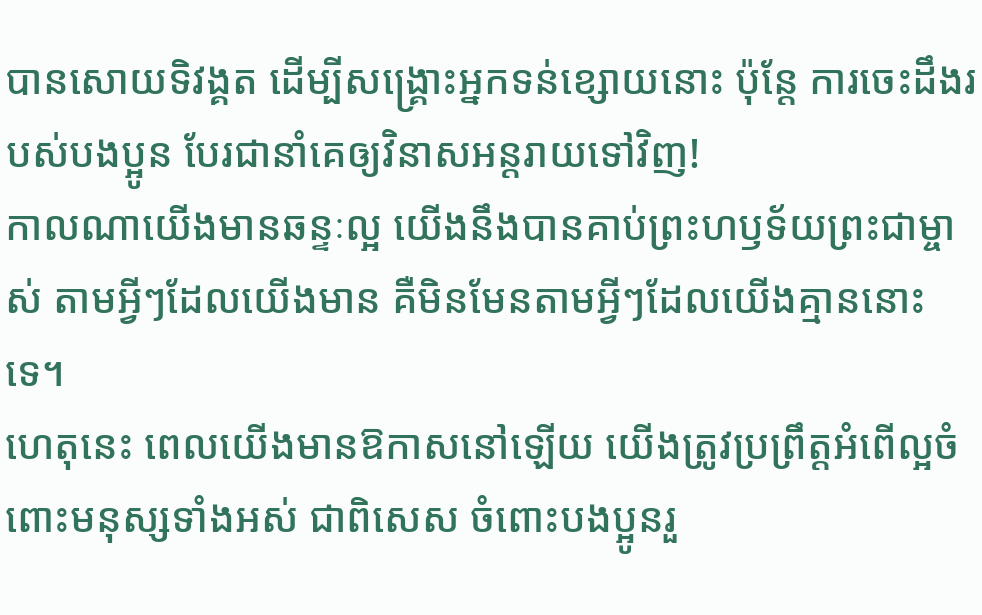បានសោយទិវង្គត ដើម្បីសង្គ្រោះអ្នកទន់ខ្សោយនោះ ប៉ុន្តែ ការចេះដឹងរបស់បងប្អូន បែរជានាំគេឲ្យវិនាសអន្តរាយទៅវិញ!
កាលណាយើងមានឆន្ទៈល្អ យើងនឹងបានគាប់ព្រះហឫទ័យព្រះជាម្ចាស់ តាមអ្វីៗដែលយើងមាន គឺមិនមែនតាមអ្វីៗដែលយើងគ្មាននោះទេ។
ហេតុនេះ ពេលយើងមានឱកាសនៅឡើយ យើងត្រូវប្រព្រឹត្តអំពើល្អចំពោះមនុស្សទាំងអស់ ជាពិសេស ចំពោះបងប្អូនរួ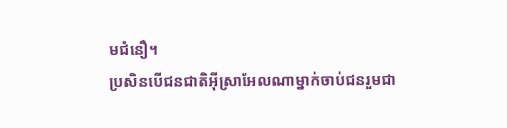មជំនឿ។
ប្រសិនបើជនជាតិអ៊ីស្រាអែលណាម្នាក់ចាប់ជនរួមជា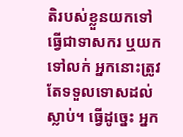តិរបស់ខ្លួនយកទៅធ្វើជាទាសករ ឬយកទៅលក់ អ្នកនោះត្រូវតែទទួលទោសដល់ស្លាប់។ ធ្វើដូច្នេះ អ្នក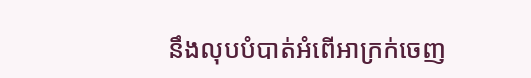នឹងលុបបំបាត់អំពើអាក្រក់ចេញ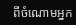ពីចំណោមអ្នក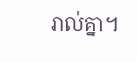រាល់គ្នា។